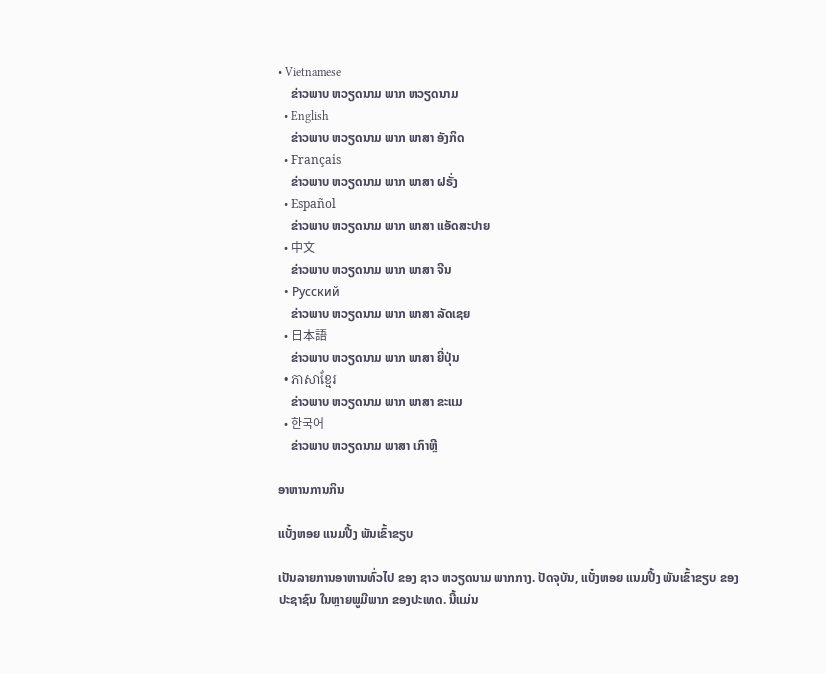• Vietnamese
    ຂ່າວພາບ ຫວຽດນາມ ພາກ ຫວຽດນາມ
  • English
    ຂ່າວພາບ ຫວຽດນາມ ພາກ ພາສາ ອັງກິດ
  • Français
    ຂ່າວພາບ ຫວຽດນາມ ພາກ ພາສາ ຝຣັ່ງ
  • Español
    ຂ່າວພາບ ຫວຽດນາມ ພາກ ພາສາ ແອັດສະປາຍ
  • 中文
    ຂ່າວພາບ ຫວຽດນາມ ພາກ ພາສາ ຈີນ
  • Русский
    ຂ່າວພາບ ຫວຽດນາມ ພາກ ພາສາ ລັດເຊຍ
  • 日本語
    ຂ່າວພາບ ຫວຽດນາມ ພາກ ພາສາ ຍີ່ປຸ່ນ
  • ភាសាខ្មែរ
    ຂ່າວພາບ ຫວຽດນາມ ພາກ ພາສາ ຂະແມ
  • 한국어
    ຂ່າວພາບ ຫວຽດນາມ ພາສາ ເກົາຫຼີ

ອາຫານການກິນ

ແບັ໋ງຫອຍ ແນມປີ້ງ ພັນເຂົ້າຂຽບ

ເປັນລາຍການອາຫານທົ່ວໄປ ຂອງ ຊາວ ຫວຽດນາມ ພາກກາງ. ປັດຈຸບັນ, ແບັ໋ງຫອຍ ແນມປີ້ງ ພັນເຂົ້າຂຽບ ຂອງ ປະຊາຊົນ ໃນຫຼາຍພູມີພາກ ຂອງປະເທດ. ນີ້ແມ່ນ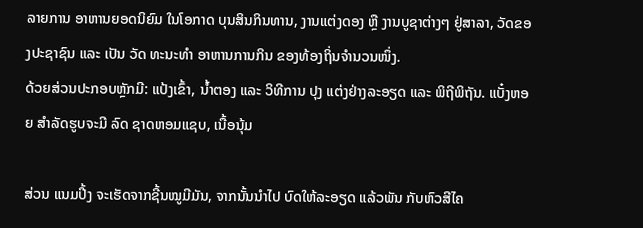ລາຍການ ອາຫານຍອດນິຍົມ ໃນໂອກາດ ບຸນສິນກິນທານ, ງານແຕ່ງດອງ ຫຼື ງານບູຊາຕ່າງໆ ຢູ່ສາລາ, ວັດຂອງປະຊາຊົນ ແລະ ເປັນ ວັດ ທະນະທຳ ອາຫານການກິນ ຂອງທ້ອງຖິ່ນຈຳນວນໜຶ່ງ.
ດ້ວຍສ່ວນປະກອບຫຼັກມີ: ແປ້ງເຂົ້າ, ນໍ້າຕອງ ແລະ ວິທີການ ປຸງ ແຕ່ງຢ່າງລະອຽດ ແລະ ພິຖີພິຖັນ. ແບັ໋ງຫອຍ ສຳລັດຮູບຈະມີ ລົດ ຊາດຫອມແຊບ, ເນື້ອນຸ້ມ

ສ່ວນ ແນມປີ້ງ ຈະເຮັດຈາກຊີ້ນໝູມີມັນ, ຈາກນັ້ນນຳໄປ ບົດໃຫ້ລະອຽດ ແລ້ວພັນ ກັບຫົວສີໄຄ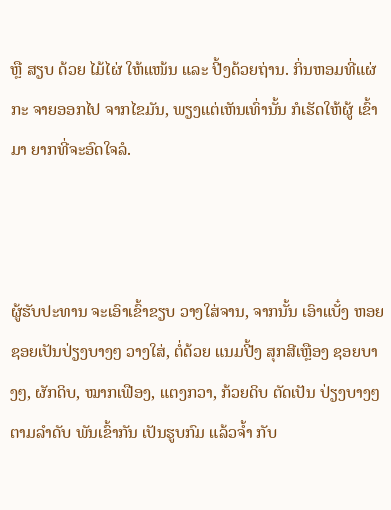ຫຼື ສຽບ ດ້ວຍ ໄມ້ໄຜ່ ໃຫ້ແໜ້ນ ແລະ ປີ້ງດ້ວຍຖ່ານ. ກິ່ນຫອມທີ່ແຜ່ກະ ຈາຍອອກໄປ ຈາກໄຂມັນ, ພຽງແຕ່ເຫັນເທົ່ານັ້ນ ກໍເຮັດໃຫ້ຜູ້ ເຂົ້າມາ ຍາກທີ່ຈະອົດໃຈລໍ.



ຜູ້ຮັບປະທານ ຈະເອົາເຂົ້າຂຽບ ວາງໃສ່ຈານ, ຈາກນັ້ນ ເອົາແບັ໋ງ ຫອຍ ຊອຍເປັນປ່ຽງບາງໆ ວາງໃສ່, ຕໍ່ດ້ວຍ ແນມປີ້ງ ສຸກສີເຫຼືອງ ຊອຍບາງໆ, ຜັກດິບ, ໝາກເຟືອງ, ແຕງກວາ, ກ້ວຍດິບ ຕັດເປັນ ປ່ຽງບາງໆ ຕາມລຳດັບ ພັນເຂົ້າກັນ ເປັນຮູບກົມ ແລ້ວຈໍ້າ ກັບ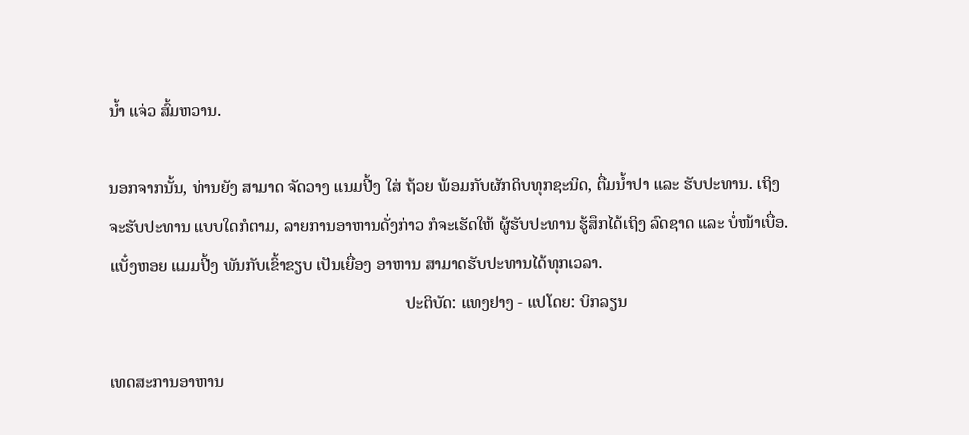ນໍ້າ ແຈ່ວ ສົ້ມຫວານ.

ນອກຈາກນັ້ນ, ທ່ານຍັງ ສາມາດ ຈັດວາງ ແນມປີ້ງ ໃສ່ ຖ້ວຍ ພ້ອມກັບຜັກດິບທຸກຊະນິດ, ຕື່ມນ້ຳປາ ແລະ ຮັບປະທານ. ເຖິງຈະຮັບປະທານ ແບບໃດກໍຕາມ, ລາຍການອາຫານດັ່ງກ່າວ ກໍຈະເຮັດໃຫ້ ຜູ້ຮັບປະທານ ຮູ້ສຶກໄດ້ເຖິງ ລົດຊາດ ແລະ ບໍ່ໜ້າເບື່ອ. ແບັ໋ງຫອຍ ແມມປີ້ງ ພັນກັບເຂົ້າຂຽບ ເປັນເຍື່ອງ ອາຫານ ສາມາດຮັບປະທານໄດ້ທຸກເວລາ.
                                                                       ປະຕິບັດ: ແທງຢາງ - ແປໂດຍ: ບິກລຽນ

ເທດສະການອາຫານ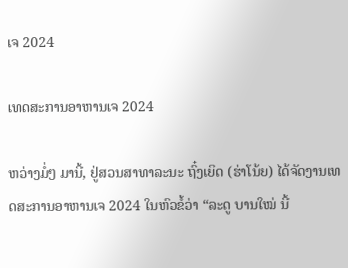ເຈ 2024

ເທດສະການອາຫານເຈ 2024

ຫວ່າງມໍ່ໆ ມານີ້, ຢູ່ສວນສາທາລະນະ ຖົ໋ງເຍິດ (ຮ່າໂນ້ຍ) ໄດ້ຈັດງານເທດສະການອາຫານເຈ 2024 ໃນຫົວຂໍ້ວ່າ “ລະດູ ບານໃໝ່ ນີ້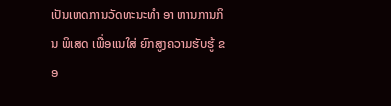ເປັນເຫດການວັດທະນະທໍາ ອາ ຫານການກິນ ພິເສດ ເພື່ອແນໃສ່ ຍົກສູງຄວາມຮັບຮູ້ ຂອ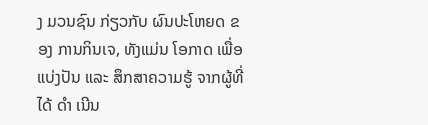ງ ມວນຊົນ ກ່ຽວກັບ ຜົນປະໂຫຍດ ຂອງ ການກິນເຈ, ທັງແມ່ນ ໂອກາດ ເພື່ອແບ່ງປັນ ແລະ ສຶກສາຄວາມຮູ້ ຈາກຜູ້ທີ່ໄດ້ ດໍາ ເນີນ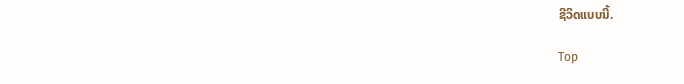ຊີວິດແບບນີ້.

Top